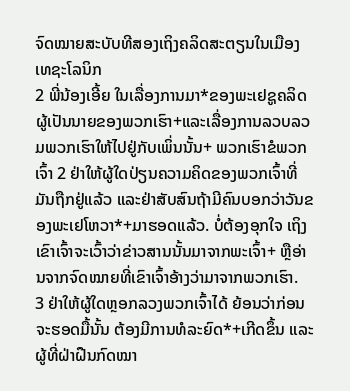ຈົດໝາຍສະບັບທີສອງເຖິງຄລິດສະຕຽນໃນເມືອງເທຊະໂລນິກ
2 ພີ່ນ້ອງເອີ້ຍ ໃນເລື່ອງການມາ*ຂອງພະເຢຊູຄລິດຜູ້ເປັນນາຍຂອງພວກເຮົາ+ແລະເລື່ອງການລວບລວມພວກເຮົາໃຫ້ໄປຢູ່ກັບເພິ່ນນັ້ນ+ ພວກເຮົາຂໍພວກເຈົ້າ 2 ຢ່າໃຫ້ຜູ້ໃດປ່ຽນຄວາມຄິດຂອງພວກເຈົ້າທີ່ມັນຖືກຢູ່ແລ້ວ ແລະຢ່າສັບສົນຖ້າມີຄົນບອກວ່າວັນຂອງພະເຢໂຫວາ*+ມາຮອດແລ້ວ. ບໍ່ຕ້ອງອຸກໃຈ ເຖິງເຂົາເຈົ້າຈະເວົ້າວ່າຂ່າວສານນັ້ນມາຈາກພະເຈົ້າ+ ຫຼືອ່ານຈາກຈົດໝາຍທີ່ເຂົາເຈົ້າອ້າງວ່າມາຈາກພວກເຮົາ.
3 ຢ່າໃຫ້ຜູ້ໃດຫຼອກລວງພວກເຈົ້າໄດ້ ຍ້ອນວ່າກ່ອນຈະຮອດມື້ນັ້ນ ຕ້ອງມີການທໍລະຍົດ*+ເກີດຂຶ້ນ ແລະຜູ້ທີ່ຝ່າຝືນກົດໝາ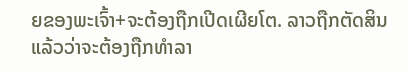ຍຂອງພະເຈົ້າ+ຈະຕ້ອງຖືກເປີດເຜີຍໂຕ. ລາວຖືກຕັດສິນແລ້ວວ່າຈະຕ້ອງຖືກທຳລາ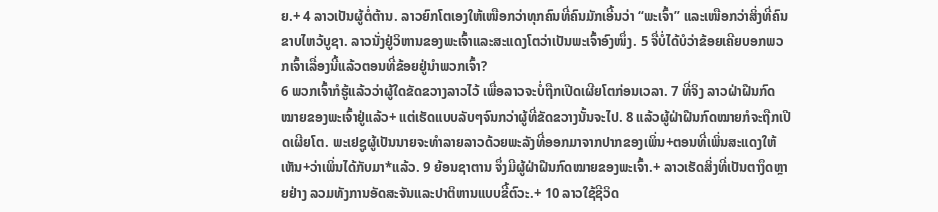ຍ.+ 4 ລາວເປັນຜູ້ຕໍ່ຕ້ານ. ລາວຍົກໂຕເອງໃຫ້ເໜືອກວ່າທຸກຄົນທີ່ຄົນມັກເອີ້ນວ່າ “ພະເຈົ້າ” ແລະເໜືອກວ່າສິ່ງທີ່ຄົນຂາບໄຫວ້ບູຊາ. ລາວນັ່ງຢູ່ວິຫານຂອງພະເຈົ້າແລະສະແດງໂຕວ່າເປັນພະເຈົ້າອົງໜຶ່ງ. 5 ຈື່ບໍ່ໄດ້ບໍວ່າຂ້ອຍເຄີຍບອກພວກເຈົ້າເລື່ອງນີ້ແລ້ວຕອນທີ່ຂ້ອຍຢູ່ນຳພວກເຈົ້າ?
6 ພວກເຈົ້າກໍຮູ້ແລ້ວວ່າຜູ້ໃດຂັດຂວາງລາວໄວ້ ເພື່ອລາວຈະບໍ່ຖືກເປີດເຜີຍໂຕກ່ອນເວລາ. 7 ທີ່ຈິງ ລາວຝ່າຝືນກົດໝາຍຂອງພະເຈົ້າຢູ່ແລ້ວ+ ແຕ່ເຮັດແບບລັບໆຈົນກວ່າຜູ້ທີ່ຂັດຂວາງນັ້ນຈະໄປ. 8 ແລ້ວຜູ້ຝ່າຝືນກົດໝາຍກໍຈະຖືກເປີດເຜີຍໂຕ. ພະເຢຊູຜູ້ເປັນນາຍຈະທຳລາຍລາວດ້ວຍພະລັງທີ່ອອກມາຈາກປາກຂອງເພິ່ນ+ຕອນທີ່ເພິ່ນສະແດງໃຫ້ເຫັນ+ວ່າເພິ່ນໄດ້ກັບມາ*ແລ້ວ. 9 ຍ້ອນຊາຕານ ຈຶ່ງມີຜູ້ຝ່າຝືນກົດໝາຍຂອງພະເຈົ້າ.+ ລາວເຮັດສິ່ງທີ່ເປັນຕາງຶດຫຼາຍຢ່າງ ລວມທັງການອັດສະຈັນແລະປາຕິຫານແບບຂີ້ຕົວະ.+ 10 ລາວໃຊ້ຊີວິດ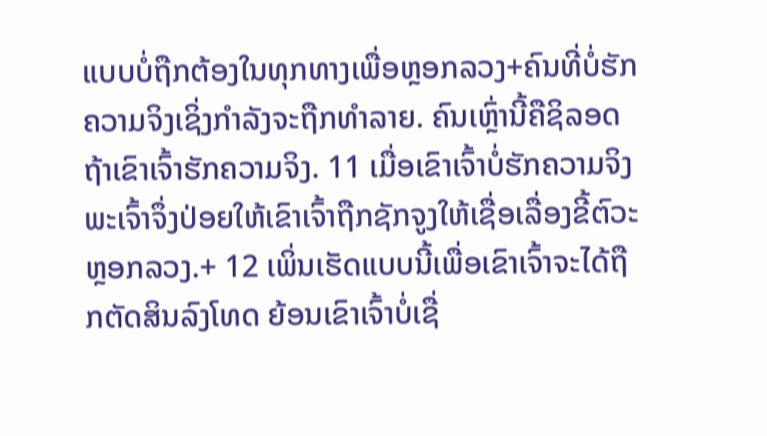ແບບບໍ່ຖືກຕ້ອງໃນທຸກທາງເພື່ອຫຼອກລວງ+ຄົນທີ່ບໍ່ຮັກຄວາມຈິງເຊິ່ງກຳລັງຈະຖືກທຳລາຍ. ຄົນເຫຼົ່ານີ້ຄືຊິລອດຖ້າເຂົາເຈົ້າຮັກຄວາມຈິງ. 11 ເມື່ອເຂົາເຈົ້າບໍ່ຮັກຄວາມຈິງ ພະເຈົ້າຈຶ່ງປ່ອຍໃຫ້ເຂົາເຈົ້າຖືກຊັກຈູງໃຫ້ເຊື່ອເລື່ອງຂີ້ຕົວະຫຼອກລວງ.+ 12 ເພິ່ນເຮັດແບບນີ້ເພື່ອເຂົາເຈົ້າຈະໄດ້ຖືກຕັດສິນລົງໂທດ ຍ້ອນເຂົາເຈົ້າບໍ່ເຊື່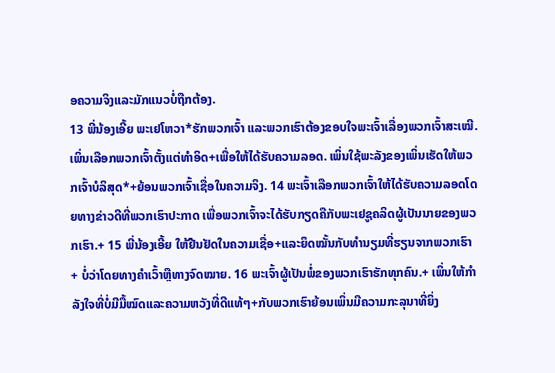ອຄວາມຈິງແລະມັກແນວບໍ່ຖືກຕ້ອງ.
13 ພີ່ນ້ອງເອີ້ຍ ພະເຢໂຫວາ*ຮັກພວກເຈົ້າ ແລະພວກເຮົາຕ້ອງຂອບໃຈພະເຈົ້າເລື່ອງພວກເຈົ້າສະເໝີ. ເພິ່ນເລືອກພວກເຈົ້າຕັ້ງແຕ່ທຳອິດ+ເພື່ອໃຫ້ໄດ້ຮັບຄວາມລອດ. ເພິ່ນໃຊ້ພະລັງຂອງເພິ່ນເຮັດໃຫ້ພວກເຈົ້າບໍລິສຸດ*+ຍ້ອນພວກເຈົ້າເຊື່ອໃນຄວາມຈິງ. 14 ພະເຈົ້າເລືອກພວກເຈົ້າໃຫ້ໄດ້ຮັບຄວາມລອດໂດຍທາງຂ່າວດີທີ່ພວກເຮົາປະກາດ ເພື່ອພວກເຈົ້າຈະໄດ້ຮັບກຽດຄືກັບພະເຢຊູຄລິດຜູ້ເປັນນາຍຂອງພວກເຮົາ.+ 15 ພີ່ນ້ອງເອີ້ຍ ໃຫ້ຢືນຢັດໃນຄວາມເຊື່ອ+ແລະຍຶດໝັ້ນກັບທຳນຽມທີ່ຮຽນຈາກພວກເຮົາ+ ບໍ່ວ່າໂດຍທາງຄຳເວົ້າຫຼືທາງຈົດໝາຍ. 16 ພະເຈົ້າຜູ້ເປັນພໍ່ຂອງພວກເຮົາຮັກທຸກຄົນ.+ ເພິ່ນໃຫ້ກຳລັງໃຈທີ່ບໍ່ມີມື້ໝົດແລະຄວາມຫວັງທີ່ດີແທ້ໆ+ກັບພວກເຮົາຍ້ອນເພິ່ນມີຄວາມກະລຸນາທີ່ຍິ່ງ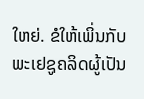ໃຫຍ່. ຂໍໃຫ້ເພິ່ນກັບພະເຢຊູຄລິດຜູ້ເປັນ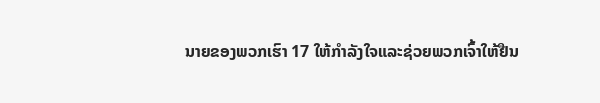ນາຍຂອງພວກເຮົາ 17 ໃຫ້ກຳລັງໃຈແລະຊ່ວຍພວກເຈົ້າໃຫ້ຢືນ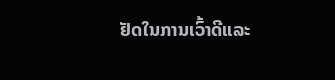ຢັດໃນການເວົ້າດີແລະ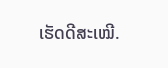ເຮັດດີສະເໝີ.